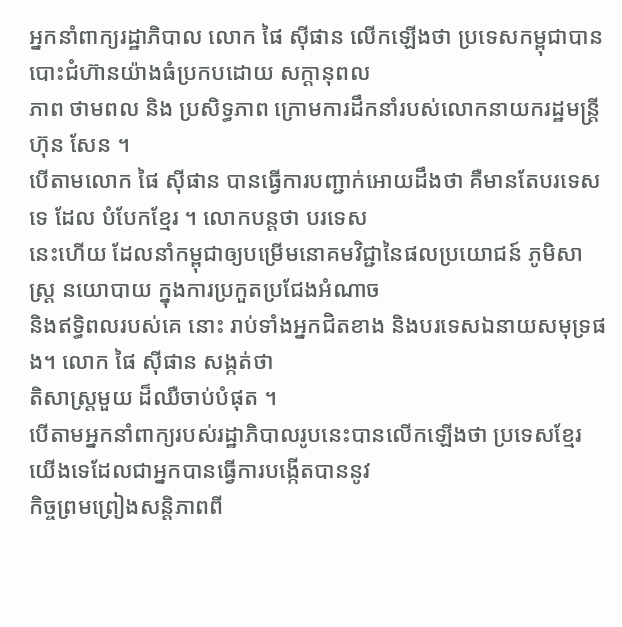អ្នកនាំពាក្យរដ្ឋាភិបាល លោក ផៃ ស៊ីផាន លើកឡើងថា ប្រទេសកម្ពុជាបានបោះជំហ៊ានយ៉ាងធំប្រកបដោយ សក្ដានុពល
ភាព ថាមពល និង ប្រសិទ្ធភាព ក្រោមការដឹកនាំរបស់លោកនាយករដ្ឋមន្រ្តី ហ៊ុន សែន ។
បើតាមលោក ផៃ ស៊ីផាន បានធ្វើការបញ្ជាក់អោយដឹងថា គឺមានតែបរទេសទេ ដែល បំបែកខ្មែរ ។ លោកបន្តថា បរទេស
នេះហើយ ដែលនាំកម្ពុជាឲ្យបម្រើមនោគមវិជ្ជានៃផលប្រយោជន៍ ភូមិសាស្រ្ត នយោបាយ ក្នុងការប្រកួតប្រជែងអំណាច
និងឥទ្ធិពលរបស់គេ នោះ រាប់ទាំងអ្នកជិតខាង និងបរទេសឯនាយសមុទ្រផង។ លោក ផៃ ស៊ីផាន សង្កត់ថា
តិសាស្រ្ដមួយ ដ៏ឈឺចាប់បំផុត ។
បើតាមអ្នកនាំពាក្យរបស់រដ្ឋាភិបាលរូបនេះបានលើកឡើងថា ប្រទេសខ្មែរយើងទេដែលជាអ្នកបានធ្វើការបង្កើតបាននូវ
កិច្ចព្រមព្រៀងសន្ដិភាពពី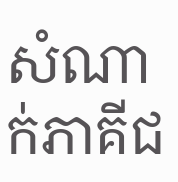សំណាក់ភាគីជ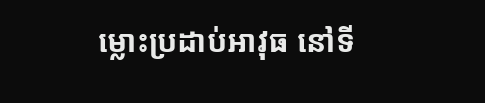ម្លោះប្រដាប់អាវុធ នៅទី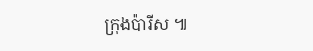ក្រុងប៉ារីស ៕